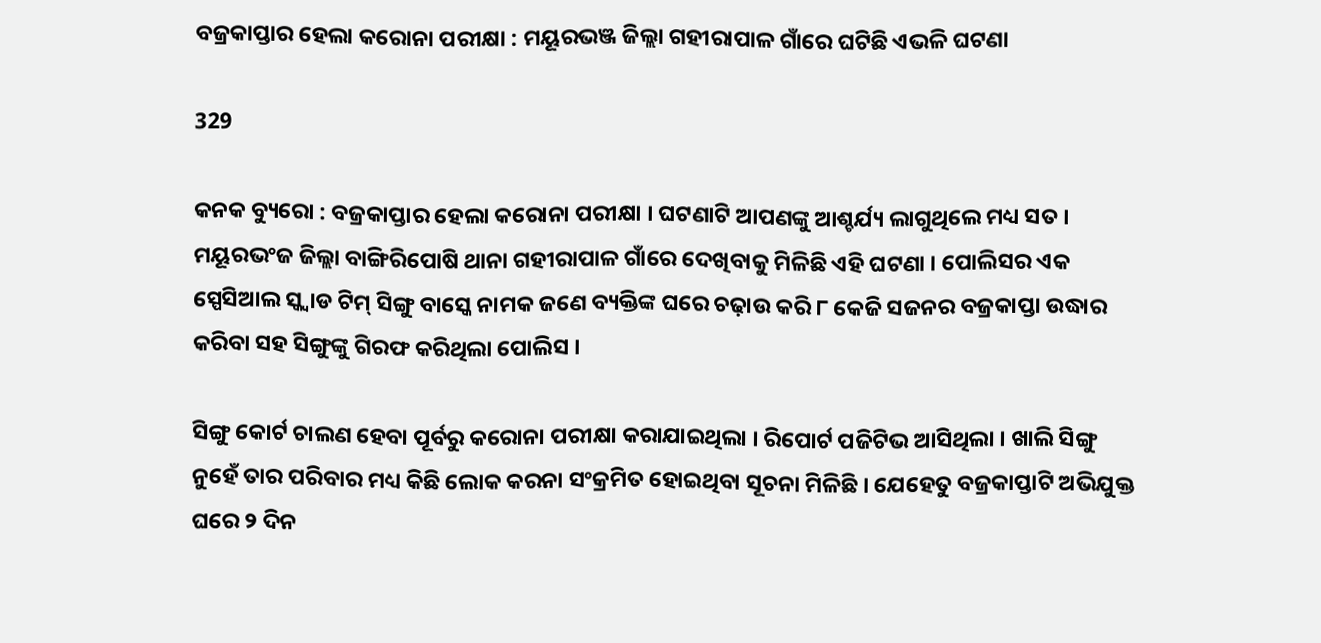ବଜ୍ରକାପ୍ତାର ହେଲା କରୋନା ପରୀକ୍ଷା : ମୟୂରଭଞ୍ଜ ଜିଲ୍ଲା ଗହୀରାପାଳ ଗାଁରେ ଘଟିଛି ଏଭଳି ଘଟଣା

329

କନକ ବ୍ୟୁରୋ : ବଜ୍ରକାପ୍ତାର ହେଲା କରୋନା ପରୀକ୍ଷା । ଘଟଣାଟି ଆପଣଙ୍କୁ ଆଶ୍ଚର୍ଯ୍ୟ ଲାଗୁଥିଲେ ମଧ୍ୟ ସତ । ମୟୂରଭଂଜ ଜିଲ୍ଲା ବାଙ୍ଗିରିପୋଷି ଥାନା ଗହୀରାପାଳ ଗାଁରେ ଦେଖିବାକୁ ମିଳିଛି ଏହି ଘଟଣା । ପୋଲିସର ଏକ ସ୍ପେସିଆଲ ସ୍କ୍ୱାଡ ଟିମ୍ ସିଙ୍ଗୁ ବାସ୍କେ ନାମକ ଜଣେ ବ୍ୟକ୍ତିଙ୍କ ଘରେ ଚଢ଼ାଉ କରି ୮ କେଜି ସଜନର ବଜ୍ରକାପ୍ତା ଉଦ୍ଧାର କରିବା ସହ ସିଙ୍ଗୁଙ୍କୁ ଗିରଫ କରିଥିଲା ପୋଲିସ ।

ସିଙ୍ଗୁ କୋର୍ଟ ଚାଲଣ ହେବା ପୂର୍ବରୁ କରୋନା ପରୀକ୍ଷା କରାଯାଇଥିଲା । ରିପୋର୍ଟ ପଜିଟିଭ ଆସିଥିଲା । ଖାଲି ସିଙ୍ଗୁ ନୁହେଁ ତାର ପରିବାର ମଧ୍ୟ କିଛି ଲୋକ କରନା ସଂକ୍ରମିତ ହୋଇଥିବା ସୂଚନା ମିଳିଛି । ଯେହେତୁ ବଜ୍ରକାପ୍ତାଟି ଅଭିଯୁକ୍ତ ଘରେ ୨ ଦିନ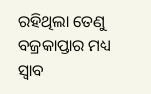ରହିଥିଲା ତେଣୁ ବଜ୍ରକାପ୍ତାର ମଧ୍ୟ ସ୍ୱାବ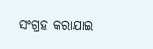ସଂଗ୍ରହ କରାଯାଇ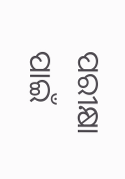ପରୀକ୍ଷା ପାଇଁ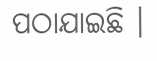ପଠାଯାଇଛି ।